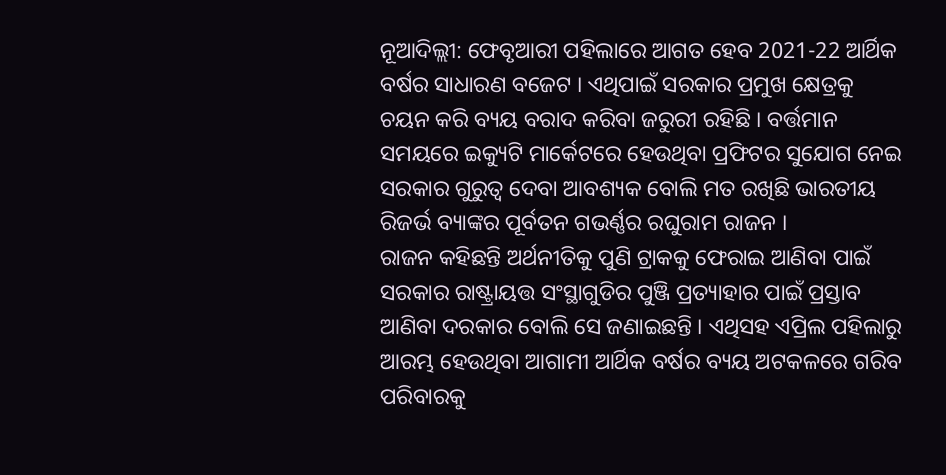ନୂଆଦିଲ୍ଲୀ: ଫେବୃଆରୀ ପହିଲାରେ ଆଗତ ହେବ 2021-22 ଆର୍ଥିକ ବର୍ଷର ସାଧାରଣ ବଜେଟ । ଏଥିପାଇଁ ସରକାର ପ୍ରମୁଖ କ୍ଷେତ୍ରକୁ ଚୟନ କରି ବ୍ୟୟ ବରାଦ କରିବା ଜରୁରୀ ରହିଛି । ବର୍ତ୍ତମାନ ସମୟରେ ଇକ୍ୟୁଟି ମାର୍କେଟରେ ହେଉଥିବା ପ୍ରଫିଟର ସୁଯୋଗ ନେଇ ସରକାର ଗୁରୁତ୍ବ ଦେବା ଆବଶ୍ୟକ ବୋଲି ମତ ରଖିଛି ଭାରତୀୟ ରିଜର୍ଭ ବ୍ୟାଙ୍କର ପୂର୍ବତନ ଗଭର୍ଣ୍ଣର ରଘୁରାମ ରାଜନ ।
ରାଜନ କହିଛନ୍ତି ଅର୍ଥନୀତିକୁ ପୁଣି ଟ୍ରାକକୁ ଫେରାଇ ଆଣିବା ପାଇଁ ସରକାର ରାଷ୍ଟ୍ରାୟତ୍ତ ସଂସ୍ଥାଗୁଡିର ପୁଞ୍ଜି ପ୍ରତ୍ୟାହାର ପାଇଁ ପ୍ରସ୍ତାବ ଆଣିବା ଦରକାର ବୋଲି ସେ ଜଣାଇଛନ୍ତି । ଏଥିସହ ଏପ୍ରିଲ ପହିଲାରୁ ଆରମ୍ଭ ହେଉଥିବା ଆଗାମୀ ଆର୍ଥିକ ବର୍ଷର ବ୍ୟୟ ଅଟକଳରେ ଗରିବ ପରିବାରକୁ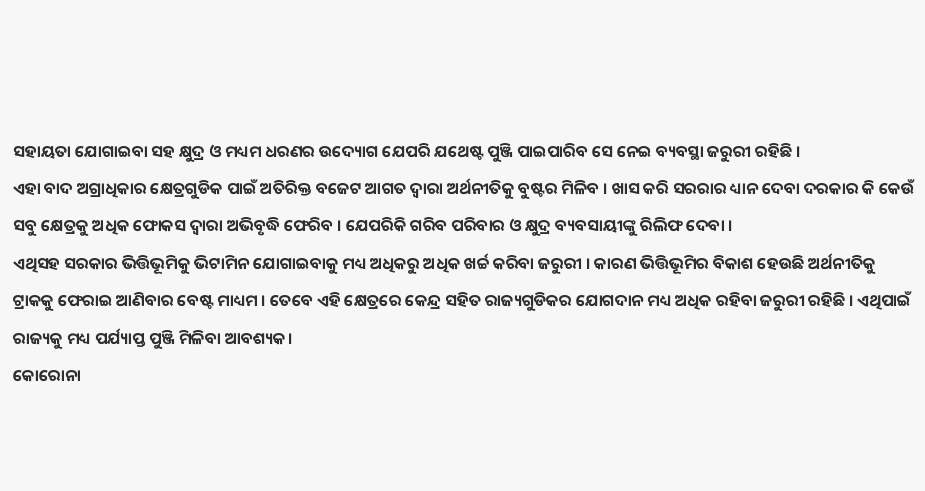ସହାୟତା ଯୋଗାଇବା ସହ କ୍ଷୁଦ୍ର ଓ ମଧ୍ୟମ ଧରଣର ଉଦ୍ୟୋଗ ଯେପରି ଯଥେଷ୍ଟ ପୁଞ୍ଜି ପାଇପାରିବ ସେ ନେଇ ବ୍ୟବସ୍ଥା ଜରୁରୀ ରହିଛି ।
ଏହା ବାଦ ଅଗ୍ରାଧିକାର କ୍ଷେତ୍ରଗୁଡିକ ପାଇଁ ଅତିରିକ୍ତ ବଜେଟ ଆଗତ ଦ୍ବାରା ଅର୍ଥନୀତିକୁ ବୁଷ୍ଟର ମିଳିବ । ଖାସ କରି ସରରାର ଧ୍ୟାନ ଦେବା ଦରକାର କି କେଉଁ ସବୁ କ୍ଷେତ୍ରକୁ ଅଧିକ ଫୋକସ ଦ୍ବାରା ଅଭିବୃଦ୍ଧି ଫେରିବ । ଯେପରିକି ଗରିବ ପରିବାର ଓ କ୍ଷୁଦ୍ର ବ୍ୟବସାୟୀଙ୍କୁ ରିଲିଫ ଦେବା ।
ଏଥିସହ ସରକାର ଭିତ୍ତିଭୂମିକୁ ଭିଟାମିନ ଯୋଗାଇବାକୁ ମଧ୍ୟ ଅଧିକରୁ ଅଧିକ ଖର୍ଚ୍ଚ କରିବା ଜରୁରୀ । କାରଣ ଭିତ୍ତିଭୂମିର ବିକାଶ ହେଉଛି ଅର୍ଥନୀତିକୁ ଟ୍ରାକକୁ ଫେରାଇ ଆଣିବାର ବେଷ୍ଟ ମାଧ୍ୟମ । ତେବେ ଏହି କ୍ଷେତ୍ରରେ କେନ୍ଦ୍ର ସହିତ ରାଜ୍ୟଗୁଡିକର ଯୋଗଦାନ ମଧ୍ୟ ଅଧିକ ରହିବା ଜରୁରୀ ରହିଛି । ଏଥିପାଇଁ ରାଜ୍ୟକୁ ମଧ୍ୟ ପର୍ଯ୍ୟାପ୍ତ ପୁଞ୍ଜି ମିଳିବା ଆବଶ୍ୟକ।
କୋରୋନା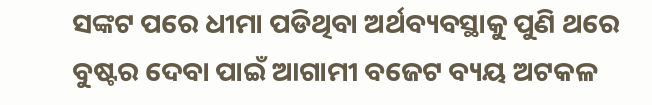ସଙ୍କଟ ପରେ ଧୀମା ପଡିଥିବା ଅର୍ଥବ୍ୟବସ୍ଥାକୁ ପୁଣି ଥରେ ବୁଷ୍ଟର ଦେବା ପାଇଁ ଆଗାମୀ ବଜେଟ ବ୍ୟୟ ଅଟକଳ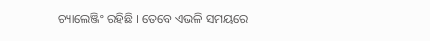ଚ୍ୟାଲେଞ୍ଜିଂ ରହିଛି । ତେବେ ଏଭଳି ସମୟରେ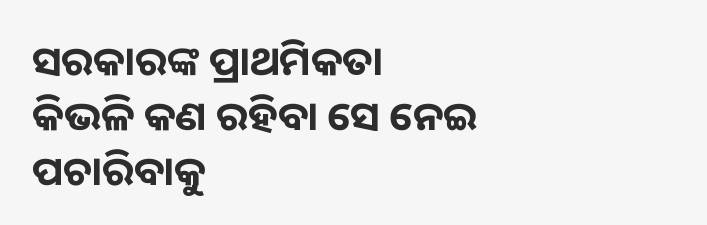ସରକାରଙ୍କ ପ୍ରାଥମିକତା କିଭଳି କଣ ରହିବା ସେ ନେଇ ପଚାରିବାକୁ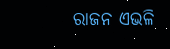ରାଜନ ଏଭଳି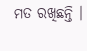ମତ ରଖିଛନ୍ତି ।